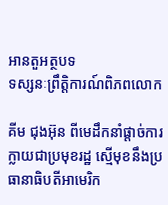អានតួអត្ថបទ
ទស្សនៈព្រឹត្តិការណ៍ពិភពលោក

គីម ជុងអ៊ុន ពីមេដឹកនាំផ្តាច់ការ ក្លាយជាប្រមុខរដ្ឋ ស្មើមុខនឹងប្រធានាធិបតីអាមេរិក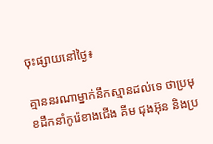ចុះផ្សាយនៅថ្ងៃ៖

គ្មាននរណាម្នាក់នឹកស្មានដល់ទេ ថាប្រមុខដឹកនាំកូរ៉េខាងជើង គីម ជុងអ៊ុន និងប្រ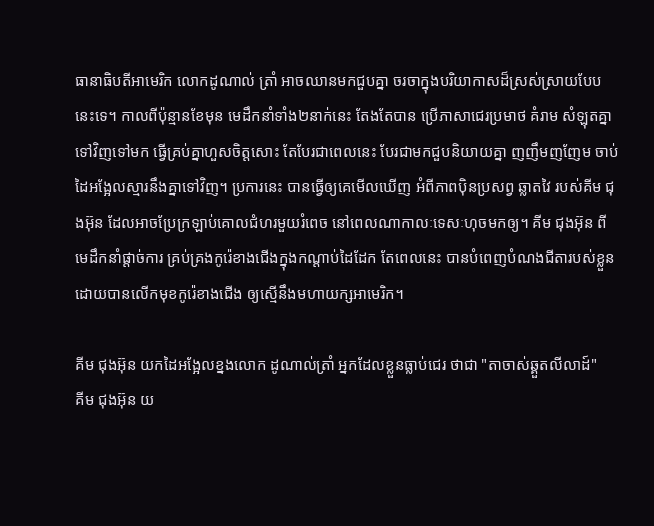ធានាធិបតីអាមេរិក លោកដូណាល់ ត្រាំ អាចឈានមកជួបគ្នា ចរចាក្នុងបរិយាកាសដ៏ស្រស់ស្រាយបែបនេះទេ។ កាលពីប៉ុន្មានខែមុន មេដឹកនាំទាំង២នាក់នេះ តែងតែបាន ប្រើភាសាជេរប្រមាថ គំរាម សំឡុតគ្នាទៅវិញទៅមក ធ្វើគ្រប់គ្នាហួសចិត្តសោះ តែបែរជាពេលនេះ បែរជាមកជួបនិយាយគ្នា ញញឹមញញែម ចាប់ដៃអង្អែលស្មារនឹងគ្នាទៅវិញ។ ប្រការនេះ បានធ្វើឲ្យគេមើលឃើញ អំពីភាពប៉ិនប្រសព្វ ឆ្លាតវៃ របស់គីម ជុងអ៊ុន ដែលអាចប្រែក្រឡាប់គោលជំហរមួយរំពេច នៅពេលណាកាលៈទេសៈហុចមកឲ្យ។ គីម ជុងអ៊ុន ពីមេដឹកនាំផ្តាច់ការ គ្រប់គ្រងកូរ៉េខាងជើងក្នុងកណ្តាប់ដៃដែក តែពេលនេះ បានបំពេញបំណងជីតារបស់ខ្លួន ដោយបានលើកមុខកូរ៉េខាងជើង ឲ្យស្មើនឹងមហាយក្សអាមេរិក។

គីម ជុងអ៊ុន យកដៃអង្អែលខ្នងលោក ដូណាល់ត្រាំ អ្នកដែលខ្លួនធ្លាប់ជេរ ថាជា "តាចាស់ឆ្គួតលីលាដ៍"
គីម ជុងអ៊ុន យ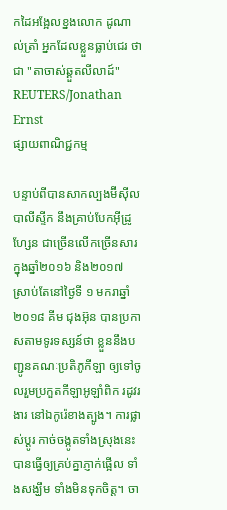កដៃអង្អែលខ្នងលោក ដូណាល់ត្រាំ អ្នកដែលខ្លួនធ្លាប់ជេរ ថាជា "តាចាស់ឆ្គួតលីលាដ៍" REUTERS/Jonathan Ernst
ផ្សាយពាណិជ្ជកម្ម

បន្ទាប់ពីបានសាកល្បងម៊ីស៊ីលបាលីស្ទីក នឹងគ្រាប់បែកអ៊ីដ្រូហ្សែន ជាច្រើនលើកច្រើនសារ ក្នុងឆ្នាំ២០១៦ និង២០១៧ ស្រាប់តែនៅថ្ងៃទី ១ មករាឆ្នាំ២០១៨ គីម ជុងអ៊ុន បានប្រកាសតាមទូរទស្សន៍ថា ខ្លួននឹងបញ្ជូនគណៈប្រតិភូកីឡា ឲ្យទៅចូលរួមប្រកួតកីឡាអូឡាំពិក រដូវរងារ នៅឯកូរ៉េខាងត្បូង។ ការផ្លាស់ប្តូរ កាច់ចង្កូតទាំងស្រុងនេះ បានធ្វើឲ្យគ្រប់គ្នាភ្ញាក់ផ្អើល ទាំងសង្ឃឹម ទាំងមិនទុកចិត្ត។ ចា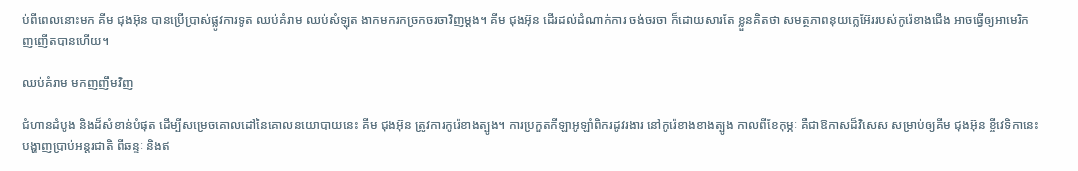ប់ពីពេលនោះមក គីម ជុងអ៊ុន បានប្រើប្រាស់ផ្លូវការទូត ឈប់គំរាម ឈប់សំឡុត ងាកមករកច្រកចរចាវិញម្តង។ គីម ជុងអ៊ុន ដើរដល់ដំណាក់ការ ចង់ចរចា ក៏ដោយសារតែ ខ្លួនគិតថា សមត្ថភាពនុយក្លេអ៊ែររបស់កូរ៉េខាងជើង អាចធ្វើឲ្យអាមេរិកញញើតបានហើយ។

ឈប់គំរាម មកញញឹមវិញ

ជំហានដំបូង និងដ៏សំខាន់បំផុត ដើម្បីសម្រេចគោលដៅនៃគោលនយោបាយនេះ គីម ជុងអ៊ុន ត្រូវការកូរ៉េខាងត្បូង។ ការប្រកួតកីឡាអូឡាំពិករដូវរងារ នៅកូរ៉េខាងខាងត្បូង កាលពីខែកុម្ភៈ គឺជាឱកាសដ៏វិសេស សម្រាប់ឲ្យគីម ជុងអ៊ុន ខ្ចីវេទិកានេះ បង្ហាញប្រាប់អន្តរជាតិ ពីឆន្ទៈ និងឥ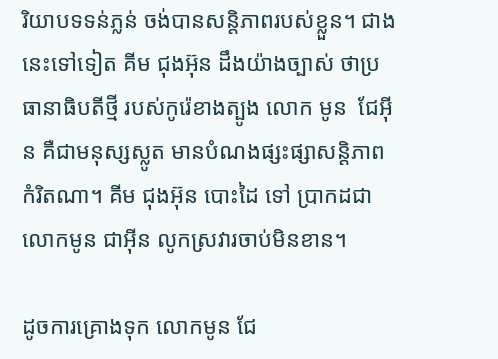រិយាបទទន់ភ្លន់ ចង់បានសន្តិភាពរបស់ខ្លួន។ ជាងនេះទៅទៀត គីម ជុងអ៊ុន ដឹងយ៉ាងច្បាស់ ថាប្រធានាធិបតីថ្មី របស់កូរ៉េខាងត្បូង លោក មូន  ជែអ៊ីន គឺជាមនុស្សស្លូត មានបំណងផ្សះផ្សាសន្តិភាពកំរិតណា។ គីម ជុងអ៊ុន បោះដៃ ទៅ ប្រាកដជាលោកមូន ជាអ៊ីន លូកស្រវារចាប់មិនខាន។

ដូចការគ្រោងទុក លោកមូន ជែ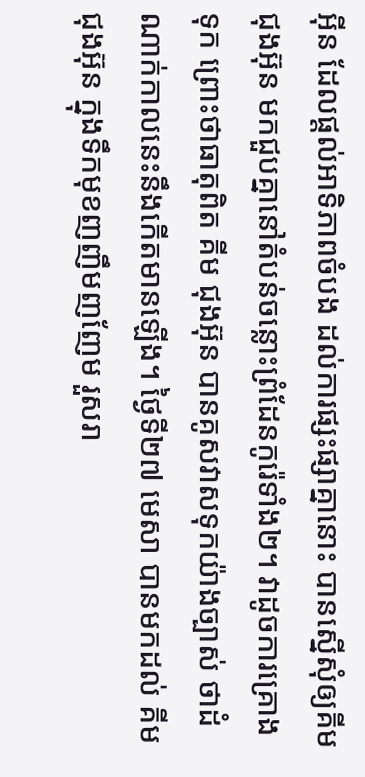អ៊ីន ដែលផ្តល់អាទិភាពចំបង ដល់ការផ្សះផ្សាគ្នានោះ បានស្នើសុំឲ្យគីម ជុងអ៊ុន មកជួបគ្នានៅតំបន់ចន្លោះព្រំដែនកូរ៉េទាំង២។ វាដូចការគ្រោងទុក ព្រោះថាធាតុពិត គីម ជុងអ៊ុន បានគូសវាសទុកយ៉ាងច្បាស់ ថាដំណាក់កាលនេះនឹងកើតមានឡើង។ ថ្ងៃទី២៧ មេសា បានមកដល់ គីម ជុងអ៊ុន ក្នុងទឹកមុខញញឹមញញែម រួសរា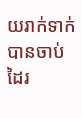យរាក់ទាក់ បានចាប់ដៃរ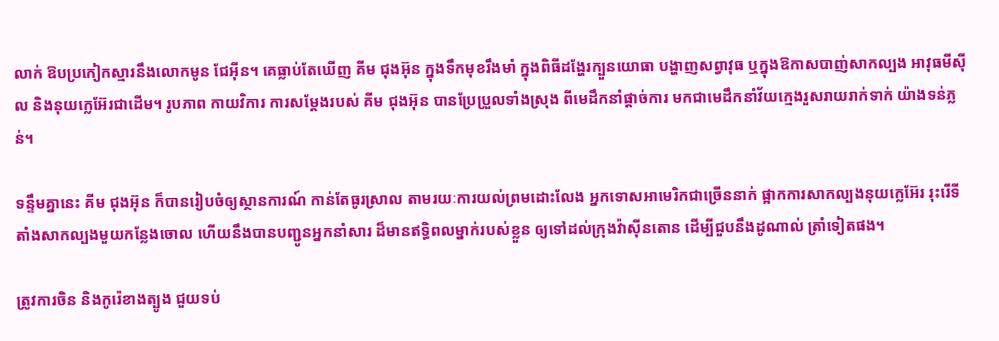លាក់ ឱបប្រកៀកស្មារនឹងលោកមូន ជែអ៊ីន។ គេធ្លាប់តែឃើញ គីម ជុងអ៊ុន ក្នុងទឹកមុខរឹងមាំ ក្នុងពិធីដង្ហែរក្បួនយោធា បង្ហាញសព្វាវុធ ឬក្នុងឱកាសបាញ់សាកល្បង អាវុធមីស៊ីល និងនុយក្លេអ៊ែរជាដើម។ រូបភាព កាយវិការ ការសម្តែងរបស់ គីម ជុងអ៊ុន បានប្រែប្រួលទាំងស្រុង ពីមេដឹកនាំផ្តាច់ការ មកជាមេដឹកនាំវ័យក្មេងរួសរាយរាក់ទាក់ យ៉ាងទន់ភ្លន់។

ទន្ទឹមគ្នានេះ គីម ជុងអ៊ុន ក៏បានរៀបចំឲ្យស្ថានការណ៍ កាន់តែធូរស្រាល តាមរយៈការយល់ព្រមដោះលែង អ្នកទោសអាមេរិកជាច្រើននាក់ ផ្អាកការសាកល្បងនុយក្លេអ៊ែរ រុះរើទីតាំងសាកល្បងមួយកន្លែងចោល ហើយនឹងបានបញ្ជូនអ្នកនាំសារ ដ៏មានឥទ្ធិពលម្នាក់របស់ខ្លួន ឲ្យទៅដល់ក្រុងវ៉ាស៊ីនតោន ដើម្បីជួបនឹងដូណាល់ ត្រាំទៀតផង។

ត្រូវការចិន និងកូរ៉េខាងត្បូង ជួយទប់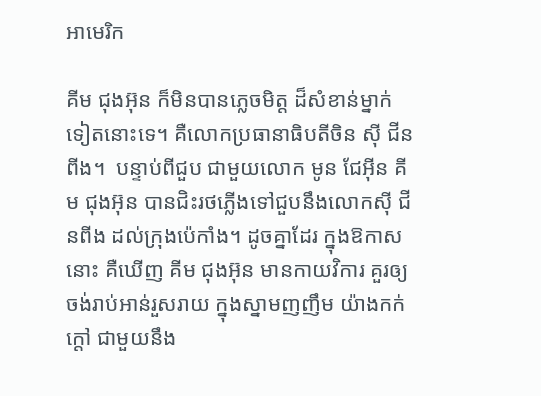អាមេរិក

គីម ជុងអ៊ុន ក៏មិនបានភ្លេចមិត្ត ដ៏សំខាន់ម្នាក់ទៀតនោះទេ។ គឺលោកប្រធានាធិបតីចិន ស៊ី ជីនពីង។  បន្ទាប់ពីជួប ជាមួយលោក មូន ជែអ៊ីន គីម ជុងអ៊ុន បានជិះរថភ្លើងទៅជួបនឹងលោកស៊ី ជីនពីង ដល់ក្រុងប៉េកាំង។ ដូចគ្នាដែរ ក្នុងឱកាសនោះ គឺឃើញ គីម ជុងអ៊ុន មានកាយវិការ គួរឲ្យចង់រាប់អាន់រួសរាយ ក្នុងស្នាមញញឹម យ៉ាងកក់ក្តៅ ជាមួយនឹង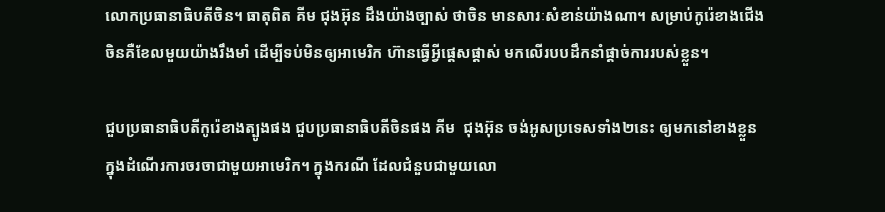លោកប្រធានាធិបតីចិន។ ធាតុពិត គីម ជុងអ៊ុន ដឹងយ៉ាងច្បាស់ ថាចិន មានសារៈសំខាន់យ៉ាងណា។ សម្រាប់កូរ៉េខាងជើង ចិនគឺខែលមួយយ៉ាងរឹងមាំ ដើម្បីទប់មិនឲ្យអាមេរិក ហ៊ានធ្វើអ្វីផ្តេសផ្តាស់ មកលើរបបដឹកនាំផ្តាច់ការរបស់ខ្លួន។

ជួបប្រធានាធិបតីកូរ៉េខាងត្បូងផង ជួបប្រធានាធិបតីចិនផង គីម  ជុងអ៊ុន ចង់អូសប្រទេសទាំង២នេះ ឲ្យមកនៅខាងខ្លួន ក្នុងដំណើរការចរចាជាមួយអាមេរិក។ ក្នុងករណី ដែលជំនួបជាមួយលោ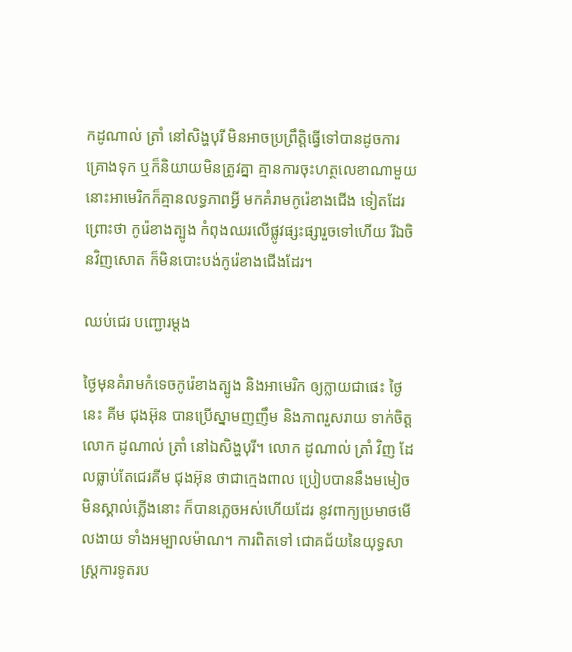កដូណាល់ ត្រាំ នៅសិង្ហបុរី មិនអាចប្រព្រឹត្តិធ្វើទៅបានដូចការគ្រោងទុក ឬក៏និយាយមិនត្រូវគ្នា គ្មានការចុះហត្ថលេខាណាមួយ នោះអាមេរិកក៏គ្មានលទ្ធភាពអ្វី មកគំរាមកូរ៉េខាងជើង ទៀតដែរព្រោះថា កូរ៉េខាងត្បូង កំពុងឈរលើផ្លូវផ្សះផ្សារួចទៅហើយ រីឯចិនវិញសោត ក៏មិនបោះបង់កូរ៉េខាងជើងដែរ។

ឈប់ជេរ បញ្ជោរម្តង

ថ្ងៃមុនគំរាមកំទេចកូរ៉េខាងត្បូង និងអាមេរិក ឲ្យក្លាយជាផេះ ថ្ងៃនេះ គីម ជុងអ៊ុន បានប្រើស្នាមញញឹម និងភាពរួសរាយ ទាក់ចិត្តលោក ដូណាល់ ត្រាំ នៅឯសិង្ហបុរី។ លោក ដូណាល់ ត្រាំ វិញ ដែលធ្លាប់តែជេរគីម ជុងអ៊ុន ថាជាក្មេងពាល ប្រៀបបាននឹងមមៀចមិនស្គាល់ភ្លើងនោះ ក៏បានភ្លេចអស់ហើយដែរ នូវពាក្យប្រមាថមើលងាយ ទាំងអម្បាលម៉ាណ។ ការពិតទៅ ជោគជ័យនៃយុទ្ធសាស្ត្រការទូតរប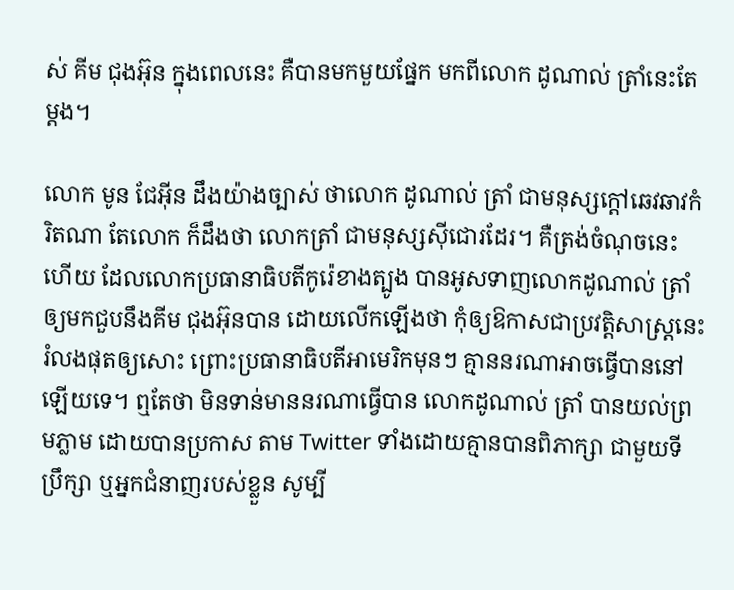ស់ គីម ជុងអ៊ុន ក្នុងពេលនេះ គឺបានមកមួយផ្នែក មកពីលោក ដូណាល់ ត្រាំនេះតែម្តង។

លោក មូន ជែអ៊ីន ដឹងយ៉ាងច្បាស់ ថាលោក ដូណាល់ ត្រាំ ជាមនុស្សក្តៅឆេវឆាវកំរិតណា តែលោក ក៏ដឹងថា លោកត្រាំ ជាមនុស្សស៊ីជោរដែរ។ គឺត្រង់ចំណុចនេះហើយ ដែលលោកប្រធានាធិបតីកូរ៉េខាងត្បូង បានអូសទាញលោកដូណាល់ ត្រាំ ឲ្យមកជួបនឹងគីម ជុងអ៊ុនបាន ដោយលើកឡើងថា កុំឲ្យឱកាសជាប្រវត្តិសាស្ត្រនេះ រំលងផុតឲ្យសោះ ព្រោះប្រធានាធិបតីអាមេរិកមុនៗ គ្មាននរណាអាចធ្វើបាននៅឡើយទេ។ ឮតែថា មិនទាន់មាននរណាធ្វើបាន លោកដូណាល់ ត្រាំ បានយល់ព្រមភ្លាម ដោយបានប្រកាស តាម Twitter ទាំងដោយគ្មានបានពិភាក្សា ជាមួយទីប្រឹក្សា ឬអ្នកជំនាញរបស់ខ្លួន សូម្បី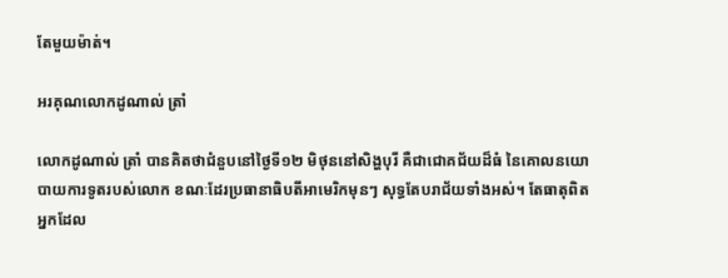តែមួយម៉ាត់។

អរគុណលោកដូណាល់ ត្រាំ

លោកដូណាល់ ត្រាំ បានគិតថាជំនួបនៅថ្ងៃទី១២ មិថុននៅសិង្ហបុរី គឺជាជោគជ័យដ៏ធំ នៃគោលនយោបាយការទូតរបស់លោក ខណៈដែរប្រធានាធិបតីអាមេរិកមុនៗ សុទ្ធតែបរាជ័យទាំងអស់។ តែធាតុពិត អ្នកដែល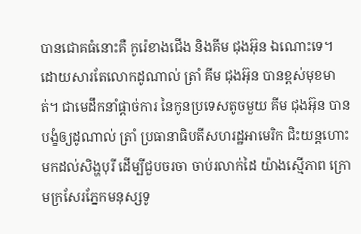បានជោគធំនោះគឺ កូរ៉េខាងជើង និងគីម ជុងអ៊ុន ឯណោះទេ។ ដោយសារតែលោកដូណាល់ ត្រាំ គីម ជុងអ៊ុន បានខ្ពស់មុខមាត់។ ជាមេដឹកនាំផ្តាច់ការ នៃកូនប្រទេសតូចមួយ គីម ជុងអ៊ុន បានបង្ខំឲ្យដូណាល់ ត្រាំ ប្រធានាធិបតីសហរដ្ឋអាមេរិក ជិះយន្តហោះមកដល់សិង្ហបុរី ដើម្បីជួបចរចា ចាប់រលាក់ដៃ យ៉ាងស្មើភាព ក្រោមក្រសែរភ្នែកមនុស្សទូ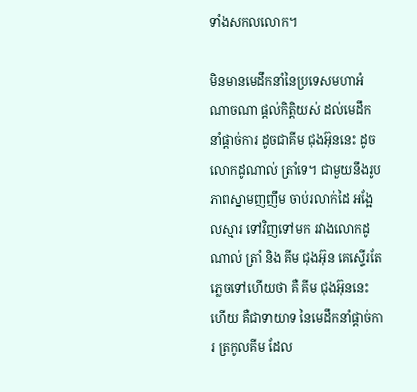ទាំងសកលលោក។

មិនមានមេដឹកនាំនៃប្រទេសមហាអំណាចណា ផ្តល់កិត្តិយស់ ដល់មេដឹកនាំផ្តាច់ការ ដូចជាគីម ជុងអ៊ុននេះ ដូចលោកដូណាល់ ត្រាំទេ។ ជាមួយនឹងរូបភាពស្នាមញញឹម ចាប់រលាក់ដៃ អង្អែលស្មារ ទៅវិញទៅមក រវាងលោកដូណាល់ ត្រាំ និង គីម ជុងអ៊ុន គេស្ទើរតែភ្លេចទៅហើយថា គឺ គីម ជុងអ៊ុននេះហើយ គឺជាទាយាទ នៃមេដឹកនាំផ្តាច់ការ ត្រកូលគីម ដែល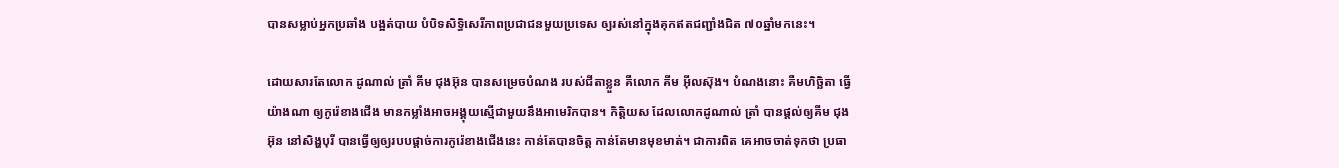បានសម្លាប់អ្នកប្រឆាំង បង្អត់បាយ បំបិទសិទ្ធិសេរីភាពប្រជាជនមួយប្រទេស ឲ្យរស់នៅក្នុងគុកឥតជញ្ជាំងជិត ៧០ឆ្នាំមកនេះ។

ដោយសារតែលោក ដូណាល់ ត្រាំ គីម ជុងអ៊ុន បានសម្រេចបំណង របស់ជីតាខ្លួន គឺលោក គីម អ៊ីលស៊ុង។ បំណងនោះ គឺមហិច្ឆិតា ធ្វើយ៉ាងណា ឲ្យកូរ៉េខាងជើង មានកម្លាំងអាចអង្គុយស្មើជាមួយនឹងអាមេរិកបាន។ កិត្តិយស ដែលលោកដូណាល់ ត្រាំ បានផ្តល់ឲ្យគីម ជុងអ៊ុន នៅសិង្ហបុរី បានធ្វើឲ្យឲ្យរបបផ្តាច់ការកូរ៉េខាងជើងនេះ កាន់តែបានចិត្ត កាន់តែមានមុខមាត់។ ជាការពិត គេអាចចាត់ទុកថា ប្រធា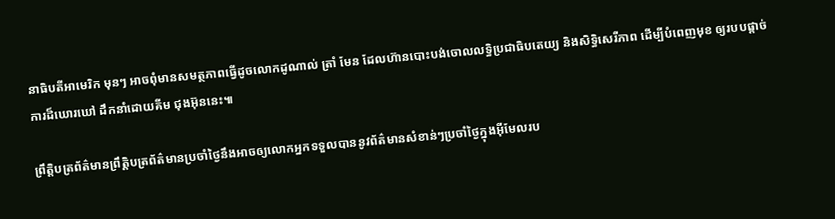នាធិបតីអាមេរិក មុនៗ អាចពុំមានសមត្ថភាពធ្វើដូចលោកដូណាល់ ត្រាំ មែន ដែលហ៊ានបោះបង់ចោលលទ្ធិប្រជាធិបតេយ្យ និងសិទ្ធិសេរីភាព ដើម្បីបំពេញមុខ ឲ្យរបបផ្តាច់ការដ៏ឃោរឃៅ ដឹកនាំដោយគីម ជុងអ៊ុននេះ៕

ព្រឹត្តិបត្រព័ត៌មានព្រឹត្តិបត្រព័ត៌មានប្រចាំថ្ងៃនឹងអាចឲ្យលោកអ្នកទទួលបាននូវព័ត៌មានសំខាន់ៗប្រចាំថ្ងៃក្នុងអ៊ីមែលរប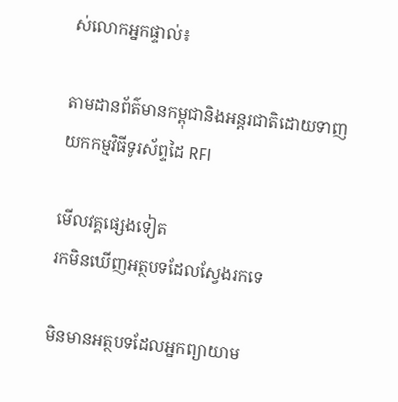ស់លោកអ្នកផ្ទាល់៖

តាមដានព័ត៌មានកម្ពុជានិងអន្តរជាតិដោយទាញយកកម្មវិធីទូរស័ព្ទដៃ RFI

មើលវគ្គផ្សេងទៀត
រកមិនឃើញអត្ថបទដែលស្វែងរកទេ

មិនមានអត្ថបទដែលអ្នកព្យាយាម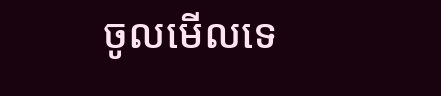ចូលមើលទេ